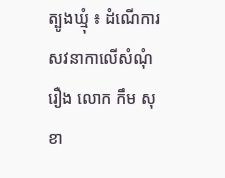ត្បូងឃ្មុំ ៖ ដំណើការសវនាកាលើសំណុំរឿង លោក កឹម សុខា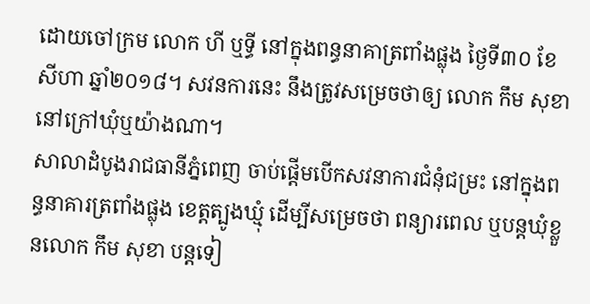ដោយចៅក្រម លោក ហី ឬទ្ធី នៅក្នុងពន្ធនាគាត្រពាំងផ្លុង ថ្ងៃទី៣០ ខែសីហា ឆ្នាំ២០១៨។ សវនការនេះ នឹងត្រូវសម្រេចថាឲ្យ លោក កឹម សុខា នៅក្រៅឃុំឬយ៉ាងណា។
សាលាដំបូងរាជធានីភ្នំពេញ ចាប់ផ្តើមបើកសវនាការជំនុំជម្រះ នៅក្នុងពន្ធនាគារត្រពាំងផ្លុង ខេត្តត្បូងឃ្មុំ ដើម្បីសម្រេចថា ពន្យារពេល ឬបន្តឃុំខ្លួនលោក កឹម សុខា បន្តទៀ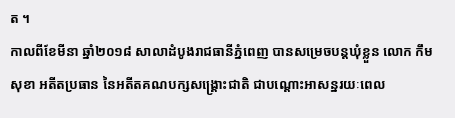ត ។
កាលពីខែមីនា ឆ្នាំ២០១៨ សាលាដំបូងរាជធានីភ្នំពេញ បានសម្រេចបន្តឃុំខ្លួន លោក កឹម សុខា អតីតប្រធាន នៃអតីតគណបក្សសង្គ្រោះជាតិ ជាបណ្តោះអាសន្នរយៈពេល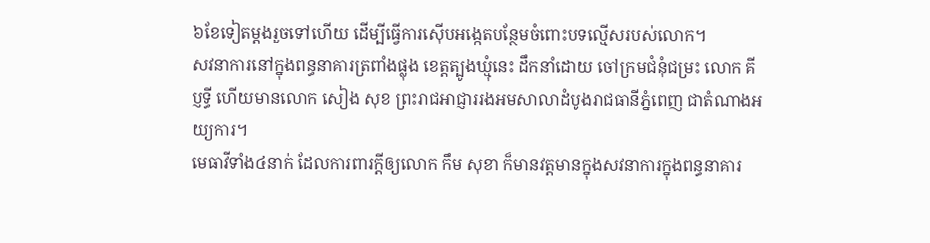៦ខែទៀតម្តងរួចទៅហើយ ដើម្បីធ្វើការស៊ើបអង្កេតបន្ថែមចំពោះបទល្មើសរបស់លោក។
សវនាការនៅក្នុងពន្ធនាគារត្រពាំងផ្លុង ខេត្តត្បូងឃ្មុំនេះ ដឹកនាំដោយ ចៅក្រមជំនុំជម្រះ លោក គី ប្ញទ្ធី ហើយមានលោក សៀង សុខ ព្រះរាជអាជ្ញាររងអមសាលាដំបូងរាជធានីភ្នំពេញ ជាតំណាងអយ្យការ។
មេធាវីទាំង៤នាក់ ដែលការពារក្តីឲ្យលោក កឹម សុខា ក៏មានវត្តមានក្នុងសវនាការក្នុងពន្ធនាគារ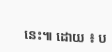នេះ៕ ដោយ ៖ ប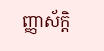ញ្ញាស័ក្តិ